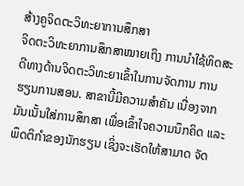ສ້າງຄູຈິດຕະວິທະຍາການສຶກສາ
ຈິດຕະວິທະຍາການສຶກສາໝາຍເຖິງ ການນຳໃຊ້ທິດສະດີທາງດ້ານຈິດຕະວິທະຍາເຂົ້າໃນການຈັດການ ການຮຽນການສອນ. ສາຂານີ້ມີຄວາມສໍາຄັນ ເນື່ອງຈາກມັນເນັ້ນໃສ່ການສຶກສາ ເພື່ອເຂົ້າໃຈຄວາມນຶກຄິດ ແລະ ພຶດຕິກໍາຂອງນັກຮຽນ ເຊິ່ງຈະເຮັດໃຫ້ສາມາດ ຈັດ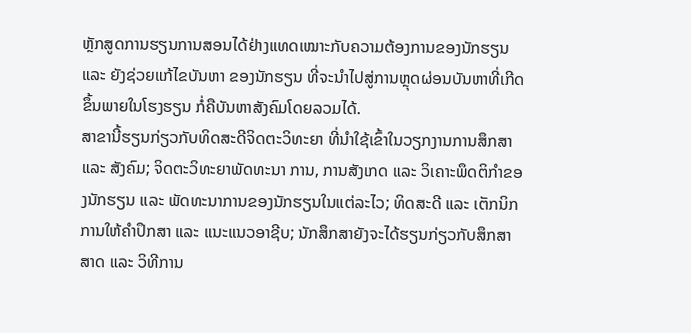ຫຼັກສູດການຮຽນການສອນໄດ້ຢ່າງແທດເໝາະກັບຄວາມຕ້ອງການຂອງນັກຮຽນ ແລະ ຍັງຊ່ວຍແກ້ໄຂບັນຫາ ຂອງນັກຮຽນ ທີ່ຈະນໍາໄປສູ່ການຫຼຸດຜ່ອນບັນຫາທີ່ເກີດຂຶ້ນພາຍໃນໂຮງຮຽນ ກໍ່ຄືບັນຫາສັງຄົມໂດຍລວມໄດ້.
ສາຂານີ້ຮຽນກ່ຽວກັບທິດສະດີຈິດຕະວິທະຍາ ທີ່ນໍາໃຊ້ເຂົ້າໃນວຽກງານການສຶກສາ ແລະ ສັງຄົມ; ຈິດຕະວິທະຍາພັດທະນາ ການ, ການສັງເກດ ແລະ ວິເຄາະພຶດຕິກໍາຂອງນັກຮຽນ ແລະ ພັດທະນາການຂອງນັກຮຽນໃນແຕ່ລະໄວ; ທິດສະດີ ແລະ ເຕັກນິກການໃຫ້ຄໍາປຶກສາ ແລະ ແນະແນວອາຊີບ; ນັກສຶກສາຍັງຈະໄດ້ຮຽນກ່ຽວກັບສຶກສາສາດ ແລະ ວິທີການ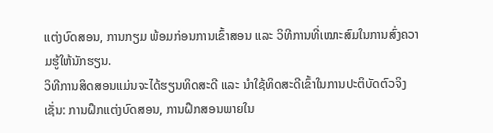ແຕ່ງບົດສອນ, ການກຽມ ພ້ອມກ່ອນການເຂົ້າສອນ ແລະ ວິທີການທີ່ເໝາະສົມໃນການສົ່ງຄວາມຮູ້ໃຫ້ນັກຮຽນ.
ວິທີການສິດສອນແມ່ນຈະໄດ້ຮຽນທິດສະດີ ແລະ ນຳໃຊ້ທິດສະດີເຂົ້າໃນການປະຕິບັດຕົວຈິງເຊັ່ນ: ການຝຶກແຕ່ງບົດສອນ, ການຝຶກສອນພາຍໃນ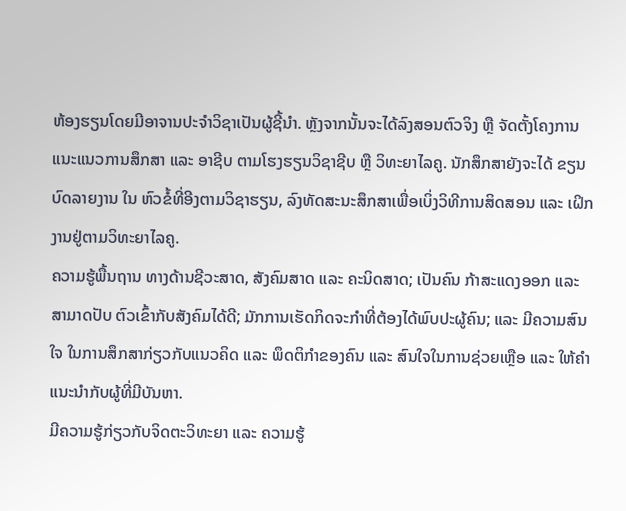ຫ້ອງຮຽນໂດຍມີອາຈານປະຈຳວິຊາເປັນຜູ້ຊີ້ນໍາ. ຫຼັງຈາກນັ້ນຈະໄດ້ລົງສອນຕົວຈິງ ຫຼື ຈັດຕັ້ງໂຄງການ ແນະແນວການສຶກສາ ແລະ ອາຊີບ ຕາມໂຮງຮຽນວິຊາຊີບ ຫຼື ວິທະຍາໄລຄູ. ນັກສຶກສາຍັງຈະໄດ້ ຂຽນບົດລາຍງານ ໃນ ຫົວຂໍ້ທີ່ອີງຕາມວິຊາຮຽນ, ລົງທັດສະນະສຶກສາເພື່ອເບິ່ງວິທີການສິດສອນ ແລະ ເຝິກງານຢູ່ຕາມວິທະຍາໄລຄູ.
ຄວາມຮູ້ພື້ນຖານ ທາງດ້ານຊີວະສາດ, ສັງຄົມສາດ ແລະ ຄະນິດສາດ; ເປັນຄົນ ກ້າສະແດງອອກ ແລະ ສາມາດປັບ ຕົວເຂົ້າກັບສັງຄົມໄດ້ດີ; ມັກການເຮັດກິດຈະກໍາທີ່ຕ້ອງໄດ້ພົບປະຜູ້ຄົນ; ແລະ ມີຄວາມສົນໃຈ ໃນການສຶກສາກ່ຽວກັບແນວຄິດ ແລະ ພຶດຕິກຳຂອງຄົນ ແລະ ສົນໃຈໃນການຊ່ວຍເຫຼືອ ແລະ ໃຫ້ຄຳແນະນຳກັບຜູ້ທີ່ມີບັນຫາ.
ມີຄວາມຮູ້ກ່ຽວກັບຈິດຕະວິທະຍາ ແລະ ຄວາມຮູ້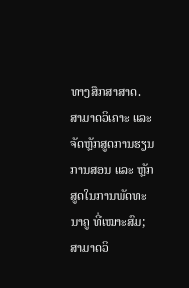ທາງສຶກສາສາດ. ສາມາດວິເຄາະ ແລະ ຈັດຫຼັກສູດການຮຽນການສອນ ແລະ ຫຼັກສູດໃນການພັດທະນາຄູ ທີ່ເໝາະສົມ; ສາມາດວິ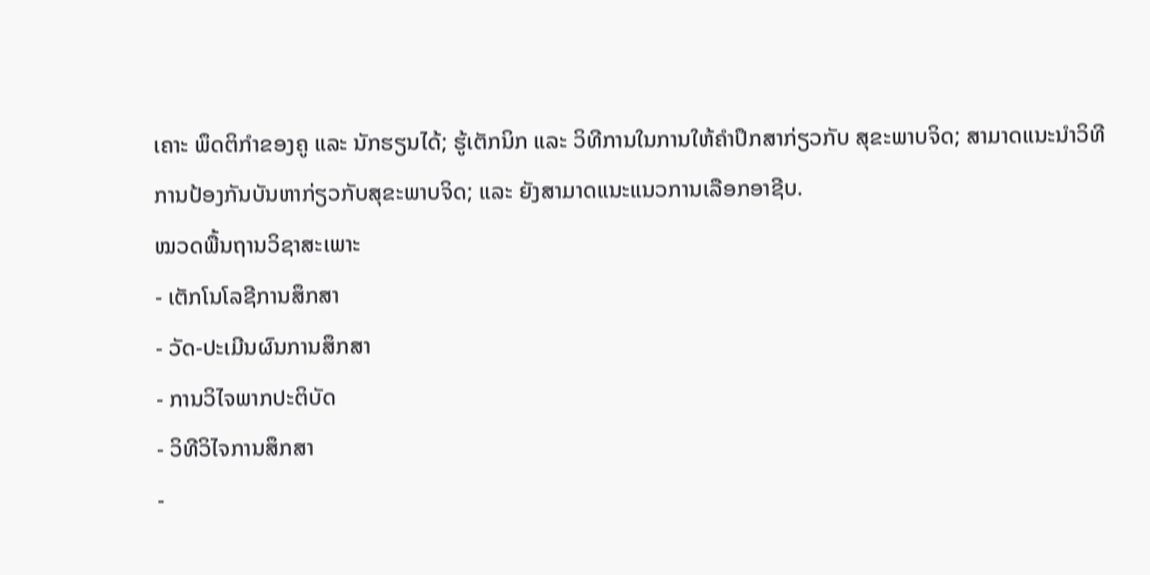ເຄາະ ພຶດຕິກໍາຂອງຄູ ແລະ ນັກຮຽນໄດ້; ຮູ້ເຕັກນິກ ແລະ ວິທີການໃນການໃຫ້ຄຳປຶກສາກ່ຽວກັບ ສຸຂະພາບຈິດ; ສາມາດແນະນໍາວິທີການປ້ອງກັນບັນຫາກ່ຽວກັບສຸຂະພາບຈິດ; ແລະ ຍັງສາມາດແນະແນວການເລືອກອາຊີບ.
ໝວດພື້ນຖານວິຊາສະເພາະ
- ເຕັກໂນໂລຊີການສຶກສາ
- ວັດ-ປະເມີນຜົນການສຶກສາ
- ການວິໄຈພາກປະຕິບັດ
- ວິທີວິໄຈການສຶກສາ
-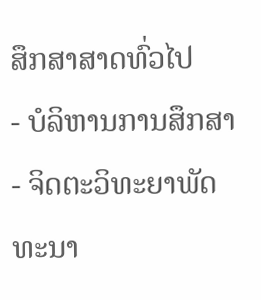ສຶກສາສາດທົ່ວໄປ
- ບໍລິຫານການສຶກສາ
- ຈິດຕະວິທະຍາພັດທະນາ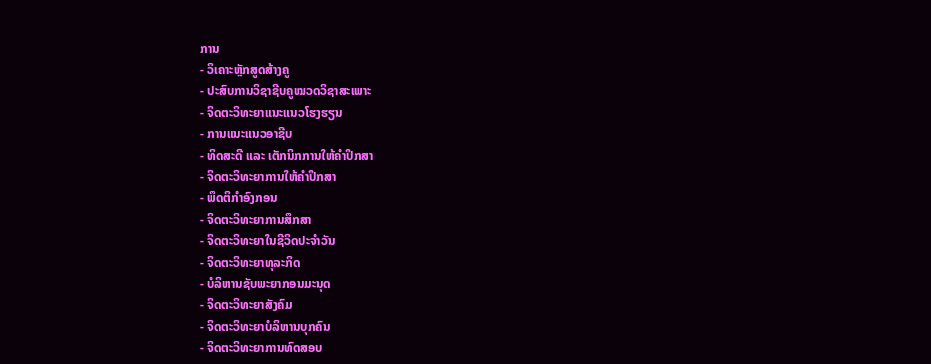ການ
- ວິເຄາະຫຼັກສູດສ້າງຄູ
- ປະສົບການວິຊາຊີບຄູໝວດວິຊາສະເພາະ
- ຈິດຕະວິທະຍາແນະແນວໂຮງຮຽນ
- ການແນະແນວອາຊີບ
- ທິດສະດີ ແລະ ເຕັກນິກການໃຫ້ຄໍາປຶກສາ
- ຈິດຕະວິທະຍາການໃຫ້ຄໍາປຶກສາ
- ພຶດຕິກໍາອົງກອນ
- ຈິດຕະວິທະຍາການສຶກສາ
- ຈິດຕະວິທະຍາໃນຊີວິດປະຈໍາວັນ
- ຈິດຕະວິທະຍາທຸລະກິດ
- ບໍລິຫານຊັບພະຍາກອນມະນຸດ
- ຈິດຕະວິທະຍາສັງຄົມ
- ຈິດຕະວິທະຍາບໍລິຫານບຸກຄົນ
- ຈິດຕະວິທະຍາການທົດສອບ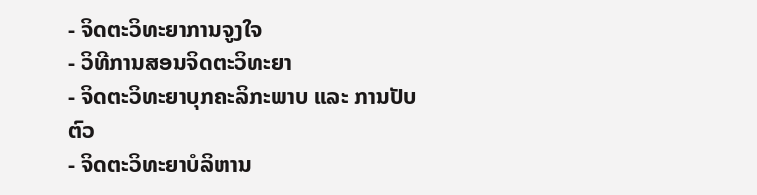- ຈິດຕະວິທະຍາການຈູງໃຈ
- ວິທີການສອນຈິດຕະວິທະຍາ
- ຈິດຕະວິທະຍາບຸກຄະລິກະພາບ ແລະ ການປັບຕົວ
- ຈິດຕະວິທະຍາບໍລິຫານ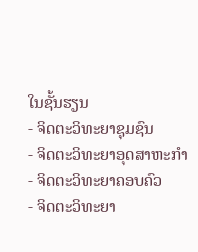ໃນຊັ້ນຮຽນ
- ຈິດຕະວິທະຍາຊຸມຊົນ
- ຈິດຕະວິທະຍາອຸດສາຫະກໍາ
- ຈິດຕະວິທະຍາຄອບຄົວ
- ຈິດຕະວິທະຍາ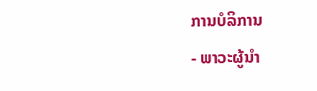ການບໍລິການ
- ພາວະຜູ້ນໍາ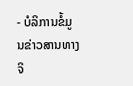- ບໍລິການຂໍ້ມູນຂ່າວສານທາງຈິ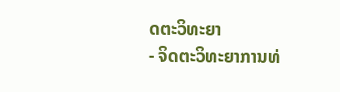ດຕະວິທະຍາ
- ຈິດຕະວິທະຍາການທ່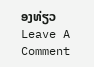ອງທ່ຽວ
Leave A Comment